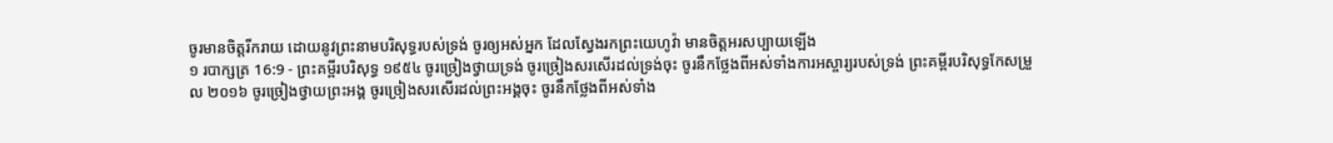ចូរមានចិត្តរីករាយ ដោយនូវព្រះនាមបរិសុទ្ធរបស់ទ្រង់ ចូរឲ្យអស់អ្នក ដែលស្វែងរកព្រះយេហូវ៉ា មានចិត្តអរសប្បាយឡើង
១ របាក្សត្រ 16:9 - ព្រះគម្ពីរបរិសុទ្ធ ១៩៥៤ ចូរច្រៀងថ្វាយទ្រង់ ចូរច្រៀងសរសើរដល់ទ្រង់ចុះ ចូរនឹកថ្លែងពីអស់ទាំងការអស្ចារ្យរបស់ទ្រង់ ព្រះគម្ពីរបរិសុទ្ធកែសម្រួល ២០១៦ ចូរច្រៀងថ្វាយព្រះអង្គ ចូរច្រៀងសរសើរដល់ព្រះអង្គចុះ ចូរនឹកថ្លែងពីអស់ទាំង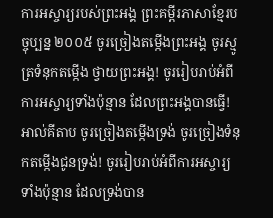ការអស្ចារ្យរបស់ព្រះអង្គ ព្រះគម្ពីរភាសាខ្មែរបច្ចុប្បន្ន ២០០៥ ចូរច្រៀងតម្កើងព្រះអង្គ ចូរស្មូត្រទំនុកតម្កើង ថ្វាយព្រះអង្គ! ចូររៀបរាប់អំពីការអស្ចារ្យទាំងប៉ុន្មាន ដែលព្រះអង្គបានធ្វើ! អាល់គីតាប ចូរច្រៀងតម្កើងទ្រង់ ចូរច្រៀងទំនុកតម្កើងជូនទ្រង់! ចូររៀបរាប់អំពីការអស្ចារ្យទាំងប៉ុន្មាន ដែលទ្រង់បាន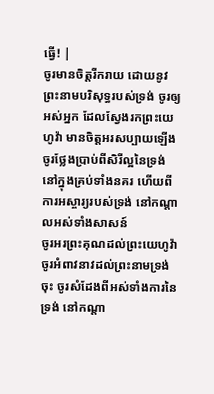ធ្វើ! |
ចូរមានចិត្តរីករាយ ដោយនូវព្រះនាមបរិសុទ្ធរបស់ទ្រង់ ចូរឲ្យអស់អ្នក ដែលស្វែងរកព្រះយេហូវ៉ា មានចិត្តអរសប្បាយឡើង
ចូរថ្លែងប្រាប់ពីសិរីល្អនៃទ្រង់ នៅក្នុងគ្រប់ទាំងនគរ ហើយពីការអស្ចារ្យរបស់ទ្រង់ នៅកណ្តាលអស់ទាំងសាសន៍
ចូរអរព្រះគុណដល់ព្រះយេហូវ៉ា ចូរអំពាវនាវដល់ព្រះនាមទ្រង់ចុះ ចូរសំដែងពីអស់ទាំងការនៃទ្រង់ នៅកណ្តា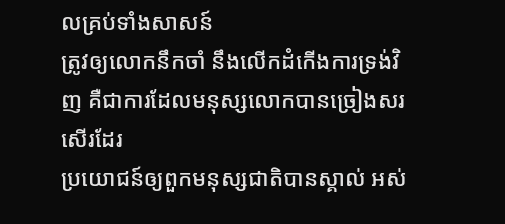លគ្រប់ទាំងសាសន៍
ត្រូវឲ្យលោកនឹកចាំ នឹងលើកដំកើងការទ្រង់វិញ គឺជាការដែលមនុស្សលោកបានច្រៀងសរសើរដែរ
ប្រយោជន៍ឲ្យពួកមនុស្សជាតិបានស្គាល់ អស់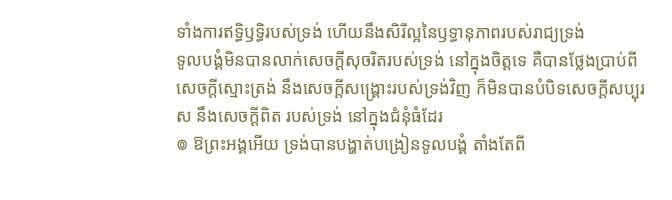ទាំងការឥទ្ធិឫទ្ធិរបស់ទ្រង់ ហើយនឹងសិរីល្អនៃឫទ្ធានុភាពរបស់រាជ្យទ្រង់
ទូលបង្គំមិនបានលាក់សេចក្ដីសុចរិតរបស់ទ្រង់ នៅក្នុងចិត្តទេ គឺបានថ្លែងប្រាប់ពីសេចក្ដីស្មោះត្រង់ នឹងសេចក្ដីសង្គ្រោះរបស់ទ្រង់វិញ ក៏មិនបានបំបិទសេចក្ដីសប្បុរស នឹងសេចក្ដីពិត របស់ទ្រង់ នៅក្នុងជំនុំធំដែរ
៙ ឱព្រះអង្គអើយ ទ្រង់បានបង្ហាត់បង្រៀនទូលបង្គំ តាំងតែពី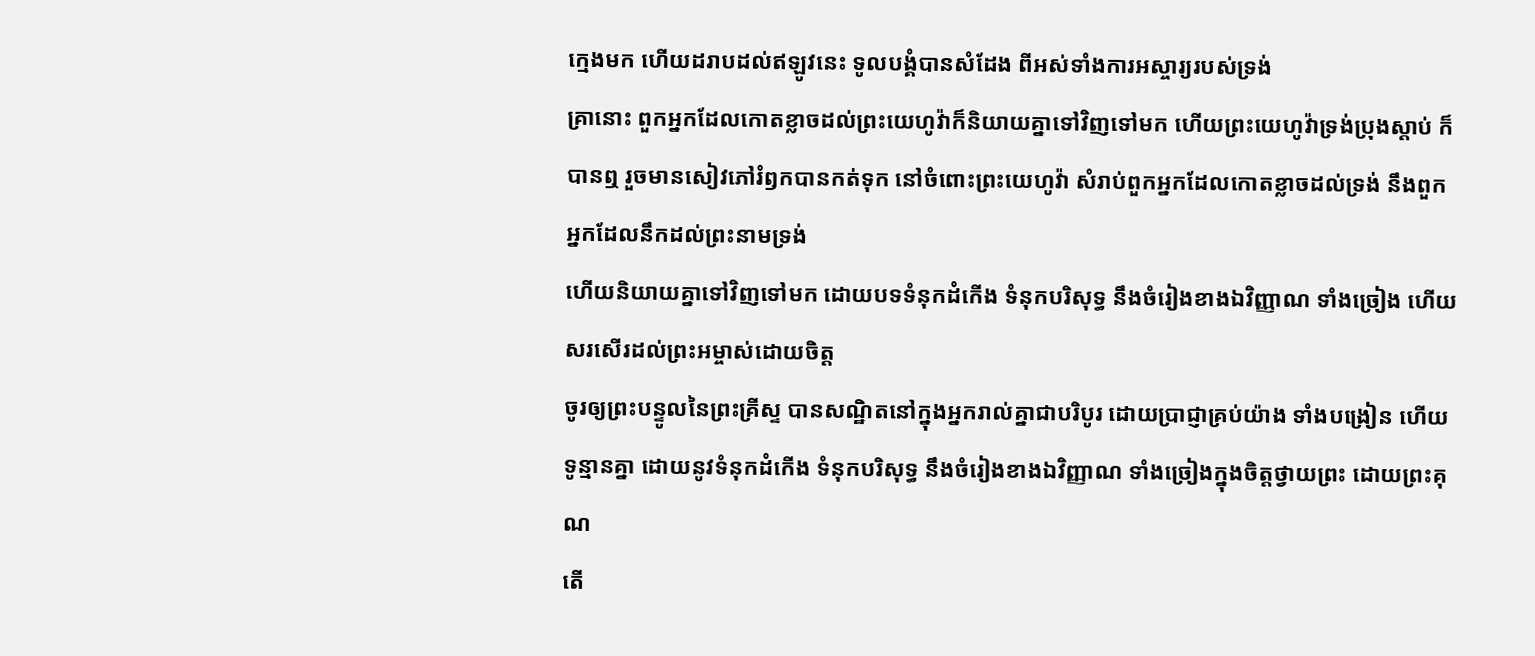ក្មេងមក ហើយដរាបដល់ឥឡូវនេះ ទូលបង្គំបានសំដែង ពីអស់ទាំងការអស្ចារ្យរបស់ទ្រង់
គ្រានោះ ពួកអ្នកដែលកោតខ្លាចដល់ព្រះយេហូវ៉ាក៏និយាយគ្នាទៅវិញទៅមក ហើយព្រះយេហូវ៉ាទ្រង់ប្រុងស្តាប់ ក៏បានឮ រួចមានសៀវភៅរំឭកបានកត់ទុក នៅចំពោះព្រះយេហូវ៉ា សំរាប់ពួកអ្នកដែលកោតខ្លាចដល់ទ្រង់ នឹងពួកអ្នកដែលនឹកដល់ព្រះនាមទ្រង់
ហើយនិយាយគ្នាទៅវិញទៅមក ដោយបទទំនុកដំកើង ទំនុកបរិសុទ្ធ នឹងចំរៀងខាងឯវិញ្ញាណ ទាំងច្រៀង ហើយសរសើរដល់ព្រះអម្ចាស់ដោយចិត្ត
ចូរឲ្យព្រះបន្ទូលនៃព្រះគ្រីស្ទ បានសណ្ឋិតនៅក្នុងអ្នករាល់គ្នាជាបរិបូរ ដោយប្រាជ្ញាគ្រប់យ៉ាង ទាំងបង្រៀន ហើយទូន្មានគ្នា ដោយនូវទំនុកដំកើង ទំនុកបរិសុទ្ធ នឹងចំរៀងខាងឯវិញ្ញាណ ទាំងច្រៀងក្នុងចិត្តថ្វាយព្រះ ដោយព្រះគុណ
តើ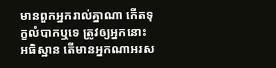មានពួកអ្នករាល់គ្នាណា កើតទុក្ខលំបាកឬទេ ត្រូវឲ្យអ្នកនោះអធិស្ឋាន តើមានអ្នកណាអរស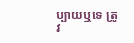ប្បាយឬទេ ត្រូវ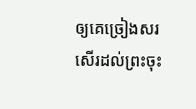ឲ្យគេច្រៀងសរសើរដល់ព្រះចុះ